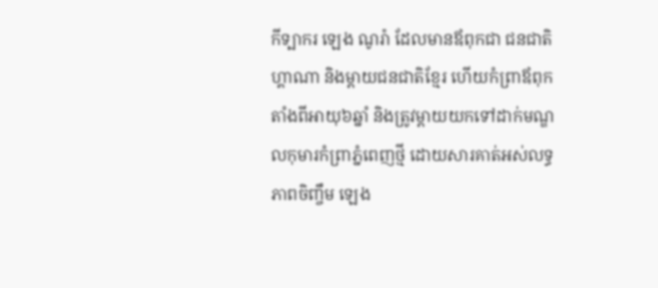កីទ្បាករ ឡេង ណូរ៉ា ដែលមានឪពុកជា ជនជាតិហ្គាណា និងម្តាយជនជាតិខ្មែរ ហើយកំព្រាឪពុកតាំងពីអាយុ៦ឆ្នាំ និងត្រូវម្តាយយកទៅដាក់មណ្ឌលកុមារកំព្រាភ្នំពេញថ្មី ដោយសារគាត់អស់លទ្ធភាពចិញ្ចឹម ឡេង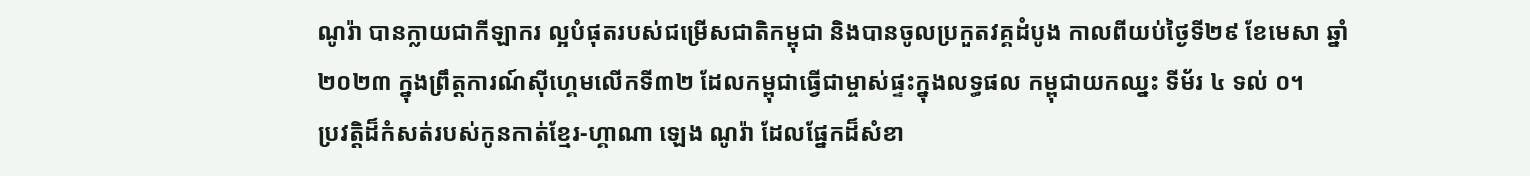ណូរ៉ា បានក្លាយជាកីឡាករ ល្អបំផុតរបស់ជម្រើសជាតិកម្ពុជា និងបានចូលប្រកួតវគ្គដំបូង កាលពីយប់ថ្ងៃទី២៩ ខែមេសា ឆ្នាំ២០២៣ ក្នុងព្រឹត្តការណ៍សុីហ្គេមលើកទី៣២ ដែលកម្ពុជាធ្វើជាម្ចាស់ផ្ទះក្នុងលទ្ធផល កម្ពុជាយកឈ្នះ ទីម័រ ៤ ទល់ ០។
ប្រវត្តិដ៏កំសត់របស់កូនកាត់ខ្មែរ-ហ្គាណា ឡេង ណូរ៉ា ដែលផ្នែកដ៏សំខា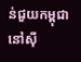ន់ជួយកម្ពុជានៅស៊ី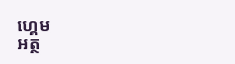ហ្គេម
អត្ថ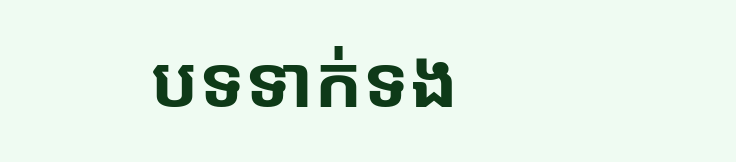បទទាក់ទង